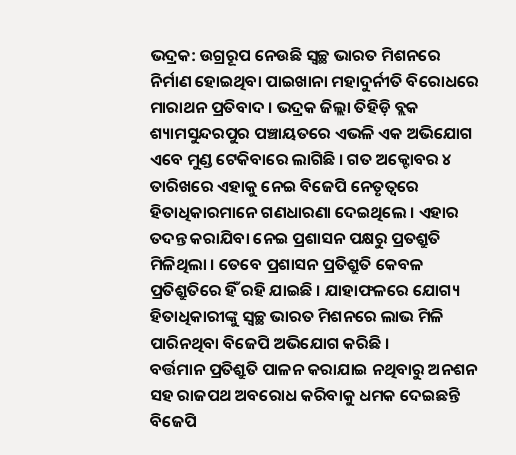ଭଦ୍ରକ: ଉଗ୍ରରୂପ ନେଉଛି ସ୍ୱଚ୍ଛ ଭାରତ ମିଶନରେ ନିର୍ମାଣ ହୋଇଥିବା ପାଇଖାନା ମହାଦୁର୍ନୀତି ବିରୋଧରେ ମାରାଥନ ପ୍ରତିବାଦ । ଭଦ୍ରକ ଜିଲ୍ଲା ତିହିଡ଼ି ବ୍ଲକ ଶ୍ୟାମସୁନ୍ଦରପୁର ପଞ୍ଚାୟତରେ ଏଭଳି ଏକ ଅଭିଯୋଗ ଏବେ ମୁଣ୍ଡ ଟେକିବାରେ ଲାଗିଛି । ଗତ ଅକ୍ଟୋବର ୪ ତାରିଖରେ ଏହାକୁ ନେଇ ବିଜେପି ନେତୃତ୍ବରେ ହିତାଧିକାରମାନେ ଗଣଧାରଣା ଦେଇଥିଲେ । ଏହାର ତଦନ୍ତ କରାଯିବା ନେଇ ପ୍ରଶାସନ ପକ୍ଷରୁ ପ୍ରତଶ୍ରୁତି ମିଳିଥିଲା । ତେବେ ପ୍ରଶାସନ ପ୍ରତିଶ୍ରୁତି କେବଳ ପ୍ରତିଶ୍ରୁତିରେ ହିଁ ରହି ଯାଇଛି । ଯାହାଫଳରେ ଯୋଗ୍ୟ ହିତାଧିକାରୀଙ୍କୁ ସ୍ୱଚ୍ଛ ଭାରତ ମିଶନରେ ଲାଭ ମିଳି ପାରିନଥିବା ବିଜେପି ଅଭିଯୋଗ କରିଛି ।
ବର୍ତ୍ତମାନ ପ୍ରତିଶ୍ରୁତି ପାଳନ କରାଯାଇ ନଥିବାରୁ ଅନଶନ ସହ ରାଜପଥ ଅବରୋଧ କରିବାକୁ ଧମକ ଦେଇଛନ୍ତି ବିଜେପି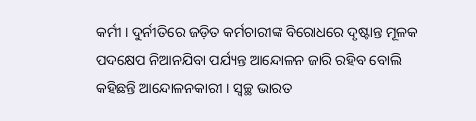କର୍ମୀ । ଦୁର୍ନୀତିରେ ଜଡ଼ିତ କର୍ମଚାରୀଙ୍କ ବିରୋଧରେ ଦୃଷ୍ଟାନ୍ତ ମୂଳକ ପଦକ୍ଷେପ ନିଆନଯିବା ପର୍ଯ୍ୟନ୍ତ ଆନ୍ଦୋଳନ ଜାରି ରହିବ ବୋଲି କହିଛନ୍ତି ଆନ୍ଦୋଳନକାରୀ । ସ୍ୱଚ୍ଛ ଭାରତ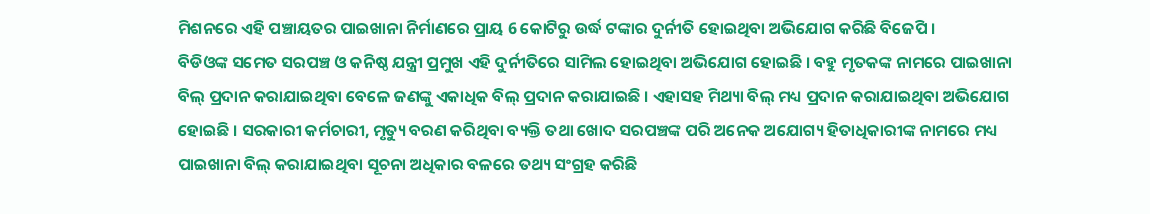ମିଶନରେ ଏହି ପଞ୍ଚାୟତର ପାଇଖାନା ନିର୍ମାଣରେ ପ୍ରାୟ 6 କୋଟିରୁ ଉର୍ଦ୍ଧ ଟଙ୍କାର ଦୁର୍ନୀତି ହୋଇଥିବା ଅଭିଯୋଗ କରିଛି ବିଜେପି ।
ବିଡିଓଙ୍କ ସମେତ ସରପଞ୍ଚ ଓ କନିଷ୍ଠ ଯନ୍ତ୍ରୀ ପ୍ରମୁଖ ଏହି ଦୁର୍ନୀତିରେ ସାମିଲ ହୋଇଥିବା ଅଭିଯୋଗ ହୋଇଛି । ବହୁ ମୃତକଙ୍କ ନାମରେ ପାଇଖାନା ବିଲ୍ ପ୍ରଦାନ କରାଯାଇଥିବା ବେଳେ ଜଣଙ୍କୁ ଏକାଧିକ ବିଲ୍ ପ୍ରଦାନ କରାଯାଇଛି । ଏହାସହ ମିଥ୍ୟା ବିଲ୍ ମଧ୍ୟ ପ୍ରଦାନ କରାଯାଇଥିବା ଅଭିଯୋଗ ହୋଇଛି । ସରକାରୀ କର୍ମଚାରୀ, ମୃତ୍ୟୁ ବରଣ କରିଥିବା ବ୍ୟକ୍ତି ତଥା ଖୋଦ ସରପଞ୍ଚଙ୍କ ପରି ଅନେକ ଅଯୋଗ୍ୟ ହିତାଧିକାରୀଙ୍କ ନାମରେ ମଧ୍ୟ ପାଇଖାନା ବିଲ୍ କରାଯାଇଥିବା ସୂଚନା ଅଧିକାର ବଳରେ ତଥ୍ୟ ସଂଗ୍ରହ କରିଛି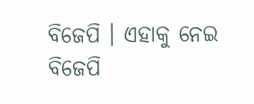ବିଜେପି । ଏହାକୁ ନେଇ ବିଜେପି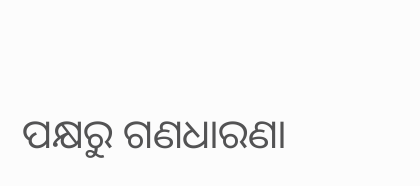ପକ୍ଷରୁ ଗଣଧାରଣା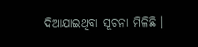ଦିଆଯାଇଥିବା ସୂଚନା ମିଳିଛି ।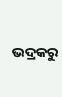ଭଦ୍ରକରୁ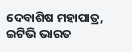ଦେବାଶିଷ ମହାପାତ୍ର, ଇଟିଭି ଭାରତ